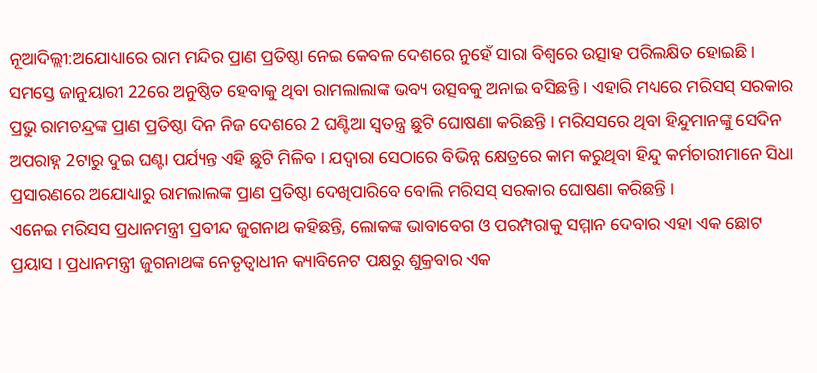ନୂଆଦିଲ୍ଲୀ:ଅଯୋଧ୍ୟାରେ ରାମ ମନ୍ଦିର ପ୍ରାଣ ପ୍ରତିଷ୍ଠା ନେଇ କେବଳ ଦେଶରେ ନୁହେଁ ସାରା ବିଶ୍ବରେ ଉତ୍ସାହ ପରିଲକ୍ଷିତ ହୋଇଛି । ସମସ୍ତେ ଜାନୁୟାରୀ 22ରେ ଅନୁଷ୍ଠିତ ହେବାକୁ ଥିବା ରାମଲାଲାଙ୍କ ଭବ୍ୟ ଉତ୍ସବକୁ ଅନାଇ ବସିଛନ୍ତି । ଏହାରି ମଧ୍ୟରେ ମରିସସ୍ ସରକାର ପ୍ରଭୁ ରାମଚନ୍ଦ୍ରଙ୍କ ପ୍ରାଣ ପ୍ରତିଷ୍ଠା ଦିନ ନିଜ ଦେଶରେ 2 ଘଣ୍ଟିଆ ସ୍ବତନ୍ତ୍ର ଛୁଟି ଘୋଷଣା କରିଛନ୍ତି । ମରିସସରେ ଥିବା ହିନ୍ଦୁମାନଙ୍କୁ ସେଦିନ ଅପରାହ୍ନ 2ଟାରୁ ଦୁଇ ଘଣ୍ଟା ପର୍ଯ୍ୟନ୍ତ ଏହି ଛୁଟି ମିଳିବ । ଯଦ୍ବାରା ସେଠାରେ ବିଭିନ୍ନ କ୍ଷେତ୍ରରେ କାମ କରୁଥିବା ହିନ୍ଦୁ କର୍ମଚାରୀମାନେ ସିଧା ପ୍ରସାରଣରେ ଅଯୋଧ୍ୟାରୁ ରାମଲାଲଙ୍କ ପ୍ରାଣ ପ୍ରତିଷ୍ଠା ଦେଖିପାରିବେ ବୋଲି ମରିସସ୍ ସରକାର ଘୋଷଣା କରିଛନ୍ତି ।
ଏନେଇ ମରିସସ ପ୍ରଧାନମନ୍ତ୍ରୀ ପ୍ରବୀନ୍ଦ ଜୁଗନାଥ କହିଛନ୍ତି, ଲୋକଙ୍କ ଭାବାବେଗ ଓ ପରମ୍ପରାକୁ ସମ୍ମାନ ଦେବାର ଏହା ଏକ ଛୋଟ ପ୍ରୟାସ । ପ୍ରଧାନମନ୍ତ୍ରୀ ଜୁଗନାଥଙ୍କ ନେତୃତ୍ବାଧୀନ କ୍ୟାବିନେଟ ପକ୍ଷରୁ ଶୁକ୍ରବାର ଏକ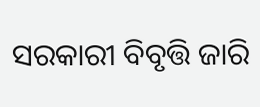ସରକାରୀ ବିବୃତ୍ତି ଜାରି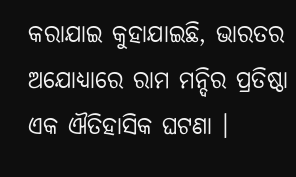କରାଯାଇ କୁହାଯାଇଛି, ଭାରତର ଅଯୋଧ୍ୟାରେ ରାମ ମନ୍ଦିର ପ୍ରତିଷ୍ଠା ଏକ ଐତିହାସିକ ଘଟଣା ।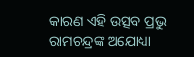କାରଣ ଏହି ଉତ୍ସବ ପ୍ରଭୁ ରାମଚନ୍ଦ୍ରଙ୍କ ଅଯୋଧ୍ୟା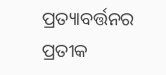ପ୍ରତ୍ୟାବର୍ତ୍ତନର ପ୍ରତୀକ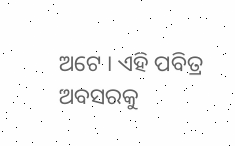ଅଟେ । ଏହି ପବିତ୍ର ଅବସରକୁ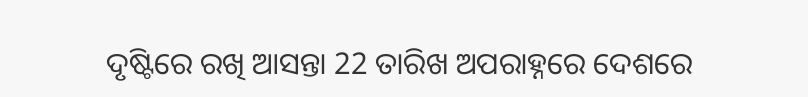ଦୃଷ୍ଟିରେ ରଖି ଆସନ୍ତା 22 ତାରିଖ ଅପରାହ୍ନରେ ଦେଶରେ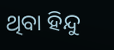ଥିବା ହିନ୍ଦୁ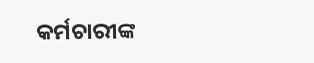କର୍ମଚାରୀଙ୍କ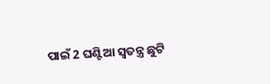ପାଇଁ 2 ଘଣ୍ଟିଆ ସ୍ବତନ୍ତ୍ର ଛୁଟି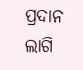ପ୍ରଦାନ ଲାଗି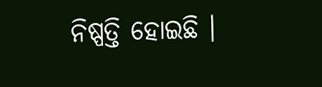ନିଷ୍ପତ୍ତି ହୋଇଛି ।